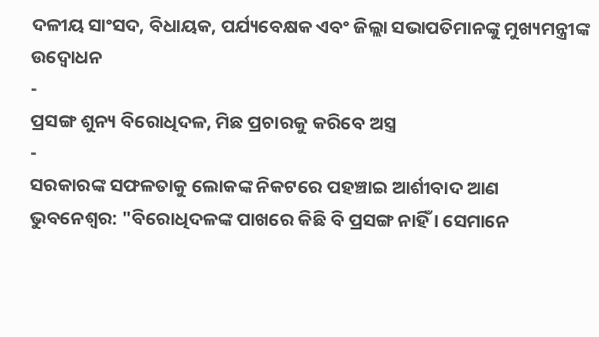ଦଳୀୟ ସାଂସଦ, ବିଧାୟକ, ପର୍ଯ୍ୟବେକ୍ଷକ ଏବଂ ଜିଲ୍ଲା ସଭାପତିମାନଙ୍କୁ ମୁଖ୍ୟମନ୍ତ୍ରୀଙ୍କ ଉଦ୍ବୋଧନ
-
ପ୍ରସଙ୍ଗ ଶୁନ୍ୟ ବିରୋଧିଦଳ, ମିଛ ପ୍ରଚାରକୁ କରିବେ ଅସ୍ତ୍ର
-
ସରକାରଙ୍କ ସଫଳତାକୁ ଲୋକଙ୍କ ନିକଟରେ ପହଞ୍ଚାଇ ଆର୍ଶୀବାଦ ଆଣ
ଭୁବନେଶ୍ୱର: "ବିରୋଧିଦଳଙ୍କ ପାଖରେ କିଛି ବି ପ୍ରସଙ୍ଗ ନାହିଁ । ସେମାନେ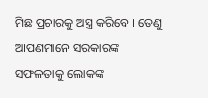ମିଛ ପ୍ରଚାରକୁ ଅସ୍ତ୍ର କରିବେ । ତେଣୁ ଆପଣମାନେ ସରକାରଙ୍କ ସଫଳତାକୁ ଲୋକଙ୍କ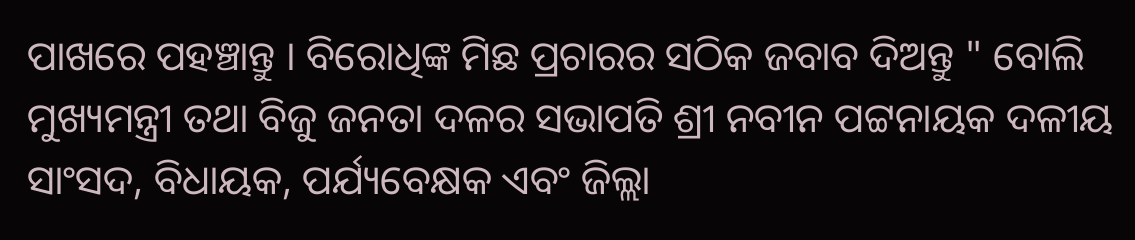ପାଖରେ ପହଞ୍ଚାନ୍ତୁ । ବିରୋଧିଙ୍କ ମିଛ ପ୍ରଚାରର ସଠିକ ଜବାବ ଦିଅନ୍ତୁ " ବୋଲି ମୁଖ୍ୟମନ୍ତ୍ରୀ ତଥା ବିଜୁ ଜନତା ଦଳର ସଭାପତି ଶ୍ରୀ ନବୀନ ପଟ୍ଟନାୟକ ଦଳୀୟ ସାଂସଦ, ବିଧାୟକ, ପର୍ଯ୍ୟବେକ୍ଷକ ଏବଂ ଜିଲ୍ଲା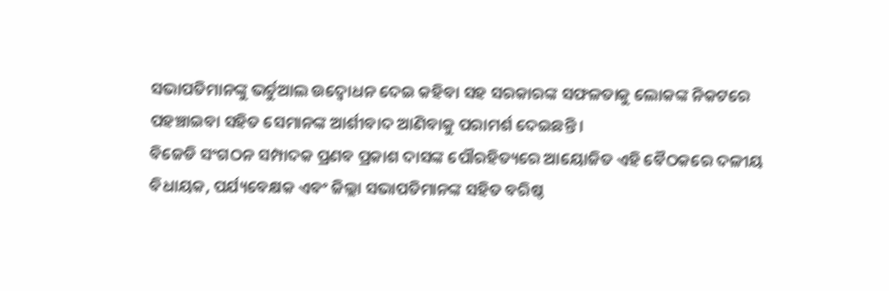ସଭାପତିମାନଙ୍କୁ ଭର୍ଚୁଆଲ ଉଦ୍ବୋଧନ ଦେଇ କହିବା ସହ ସରକାରଙ୍କ ସଫଳତାକୁ ଲୋକଙ୍କ ନିକଟରେ ପହଞ୍ଚାଇବା ସହିତ ସେମାନଙ୍କ ଆର୍ଶୀବାଦ ଆଣିବାକୁ ପରାମର୍ଶ ଦେଇଛନ୍ତି ।
ବିଜେଡି ସଂଗଠନ ସମ୍ପାଦକ ପ୍ରଣବ ପ୍ରକାଶ ଦାସଙ୍କ ପୌରହିତ୍ୟରେ ଆୟୋଜିତ ଏହି ବୈଠକରେ ଦଳୀୟ ବିଧାୟକ, ପର୍ଯ୍ୟବେକ୍ଷକ ଏବଂ ଜିଲ୍ଲା ସଭାପତିମାନଙ୍କ ସହିତ ବରିଷ୍ଠ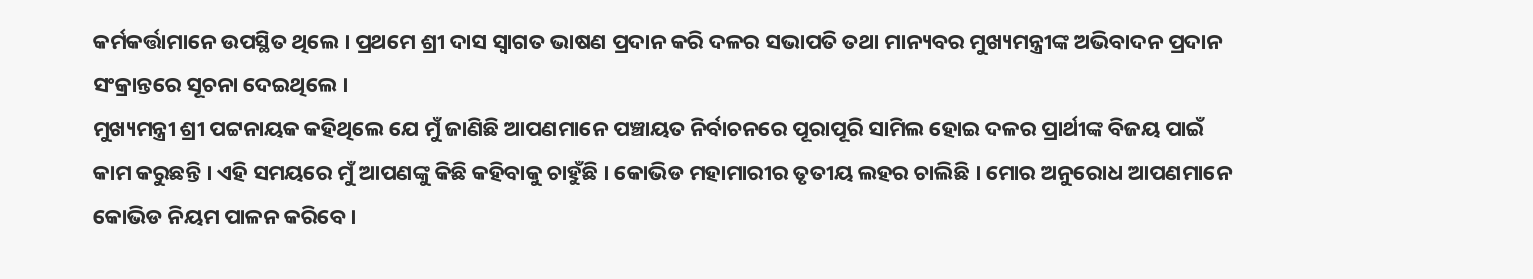କର୍ମକର୍ତ୍ତାମାନେ ଉପସ୍ଥିତ ଥିଲେ । ପ୍ରଥମେ ଶ୍ରୀ ଦାସ ସ୍ୱାଗତ ଭାଷଣ ପ୍ରଦାନ କରି ଦଳର ସଭାପତି ତଥା ମାନ୍ୟବର ମୁଖ୍ୟମନ୍ତ୍ରୀଙ୍କ ଅଭିବାଦନ ପ୍ରଦାନ ସଂକ୍ରାନ୍ତରେ ସୂଚନା ଦେଇଥିଲେ ।
ମୁଖ୍ୟମନ୍ତ୍ରୀ ଶ୍ରୀ ପଟ୍ଟନାୟକ କହିଥିଲେ ଯେ ମୁଁ ଜାଣିଛି ଆପଣମାନେ ପଞ୍ଚାୟତ ନିର୍ବାଚନରେ ପୂରାପୂରି ସାମିଲ ହୋଇ ଦଳର ପ୍ରାର୍ଥୀଙ୍କ ବିଜୟ ପାଇଁ କାମ କରୁଛନ୍ତି । ଏହି ସମୟରେ ମୁଁ ଆପଣଙ୍କୁ କିଛି କହିବାକୁ ଚାହୁଁଛି । କୋଭିଡ ମହାମାରୀର ତୃତୀୟ ଲହର ଚାଲିଛି । ମୋର ଅନୁରୋଧ ଆପଣମାନେ କୋଭିଡ ନିୟମ ପାଳନ କରିବେ ।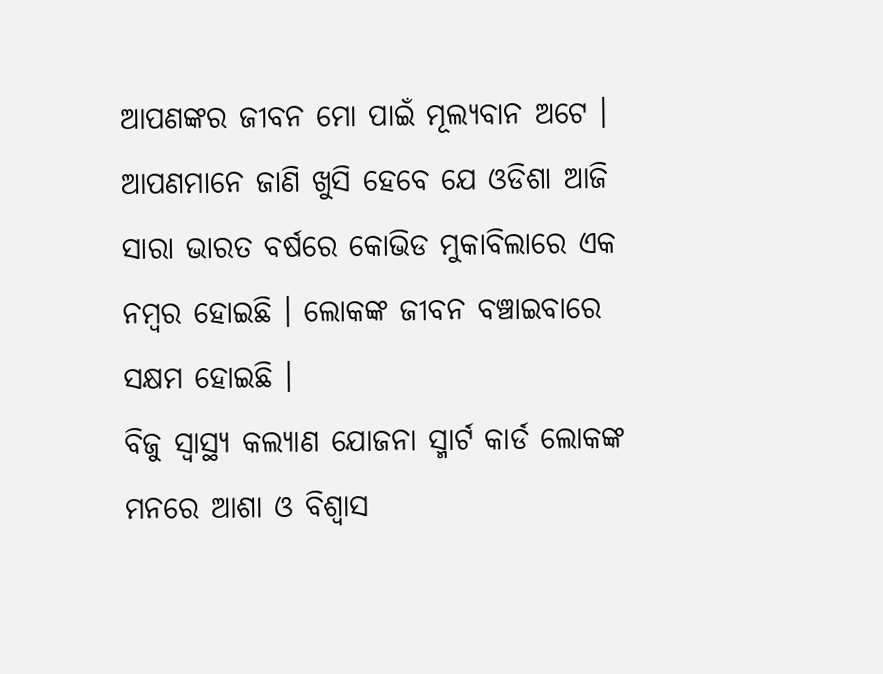ଆପଣଙ୍କର ଜୀବନ ମୋ ପାଇଁ ମୂଲ୍ୟବାନ ଅଟେ । ଆପଣମାନେ ଜାଣି ଖୁସି ହେବେ ଯେ ଓଡିଶା ଆଜି ସାରା ଭାରତ ବର୍ଷରେ କୋଭିଡ ମୁକାବିଲାରେ ଏକ ନମ୍ବର ହୋଇଛି । ଲୋକଙ୍କ ଜୀବନ ବଞ୍ଚାଇବାରେ ସକ୍ଷମ ହୋଇଛି ।
ବିଜୁ ସ୍ୱାସ୍ଥ୍ୟ କଲ୍ୟାଣ ଯୋଜନା ସ୍ମାର୍ଟ କାର୍ଡ ଲୋକଙ୍କ ମନରେ ଆଶା ଓ ବିଶ୍ୱାସ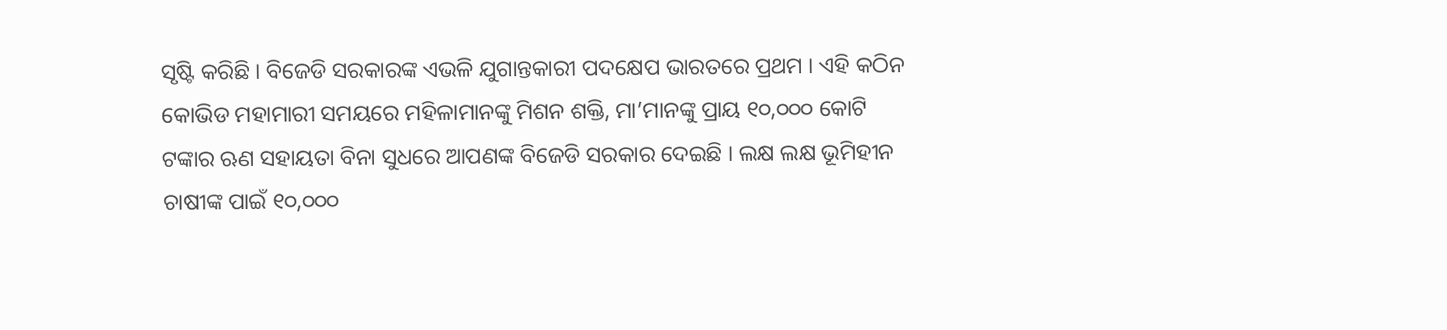ସୃଷ୍ଟି କରିଛି । ବିଜେଡି ସରକାରଙ୍କ ଏଭଳି ଯୁଗାନ୍ତକାରୀ ପଦକ୍ଷେପ ଭାରତରେ ପ୍ରଥମ । ଏହି କଠିନ କୋଭିଡ ମହାମାରୀ ସମୟରେ ମହିଳାମାନଙ୍କୁ ମିଶନ ଶକ୍ତି, ମା’ମାନଙ୍କୁ ପ୍ରାୟ ୧୦,୦୦୦ କୋଟି ଟଙ୍କାର ଋଣ ସହାୟତା ବିନା ସୁଧରେ ଆପଣଙ୍କ ବିଜେଡି ସରକାର ଦେଇଛି । ଲକ୍ଷ ଲକ୍ଷ ଭୂମିହୀନ ଚାଷୀଙ୍କ ପାଇଁ ୧୦,୦୦୦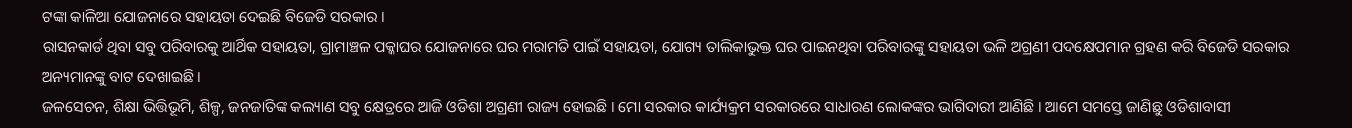ଟଙ୍କା କାଳିଆ ଯୋଜନାରେ ସହାୟତା ଦେଇଛି ବିଜେଡି ସରକାର ।
ରାସନକାର୍ଡ ଥିବା ସବୁ ପରିବାରକୁ ଆର୍ଥିକ ସହାୟତା, ଗ୍ରାମାଞ୍ଚଳ ପକ୍କାଘର ଯୋଜନାରେ ଘର ମରାମତି ପାଇଁ ସହାୟତା, ଯୋଗ୍ୟ ତାଲିକାଭୁକ୍ତ ଘର ପାଇନଥିବା ପରିବାରଙ୍କୁ ସହାୟତା ଭଳି ଅଗ୍ରଣୀ ପଦକ୍ଷେପମାନ ଗ୍ରହଣ କରି ବିଜେଡି ସରକାର ଅନ୍ୟମାନଙ୍କୁ ବାଟ ଦେଖାଇଛି ।
ଜଳସେଚନ, ଶିକ୍ଷା ଭିତ୍ତିଭୂମି, ଶିଳ୍ପ, ଜନଜାତିଙ୍କ କଲ୍ୟାଣ ସବୁ କ୍ଷେତ୍ରରେ ଆଜି ଓଡିଶା ଅଗ୍ରଣୀ ରାଜ୍ୟ ହୋଇଛି । ମୋ ସରକାର କାର୍ଯ୍ୟକ୍ରମ ସରକାରରେ ସାଧାରଣ ଲୋକଙ୍କର ଭାଗିଦାରୀ ଆଣିଛି । ଆମେ ସମସ୍ତେ ଜାଣିଛୁ ଓଡିଶାବାସୀ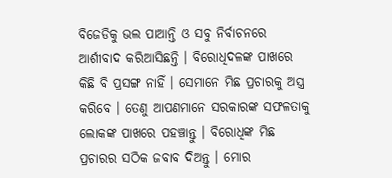ବିଜେଡିକୁ ଭଲ ପାଆନ୍ତି ଓ ସବୁ ନିର୍ବାଚନରେ ଆର୍ଶୀବାଦ କରିଆସିଛନ୍ତି । ବିରୋଧିଦଳଙ୍କ ପାଖରେ କିଛି ବି ପ୍ରସଙ୍ଗ ନାହିଁ । ସେମାନେ ମିଛ ପ୍ରଚାରକୁ ଅସ୍ତ୍ର କରିବେ । ତେଣୁ ଆପଣମାନେ ସରକାରଙ୍କ ସଫଳତାକୁ ଲୋକଙ୍କ ପାଖରେ ପହଞ୍ଚାନ୍ତୁ । ବିରୋଧିଙ୍କ ମିଛ ପ୍ରଚାରର ସଠିକ ଜବାବ ଦିଅନ୍ତୁ । ମୋର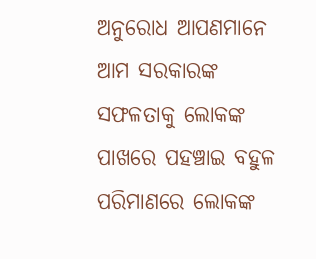ଅନୁରୋଧ ଆପଣମାନେ ଆମ ସରକାରଙ୍କ ସଫଳତାକୁ ଲୋକଙ୍କ ପାଖରେ ପହଞ୍ଚାଇ ବହୁଳ ପରିମାଣରେ ଲୋକଙ୍କ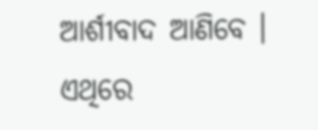ଆର୍ଶୀବାଦ ଆଣିବେ । ଏଥିରେ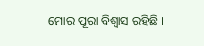ମୋର ପୂରା ବିଶ୍ୱାସ ରହିଛି ।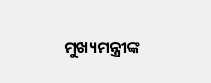ମୁଖ୍ୟମନ୍ତ୍ରୀଙ୍କ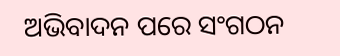ଅଭିବାଦନ ପରେ ସଂଗଠନ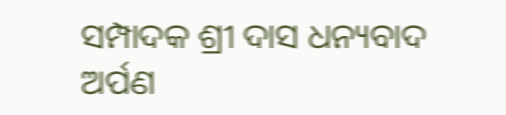ସମ୍ପାଦକ ଶ୍ରୀ ଦାସ ଧନ୍ୟବାଦ ଅର୍ପଣ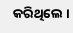କରିଥିଲେ ।